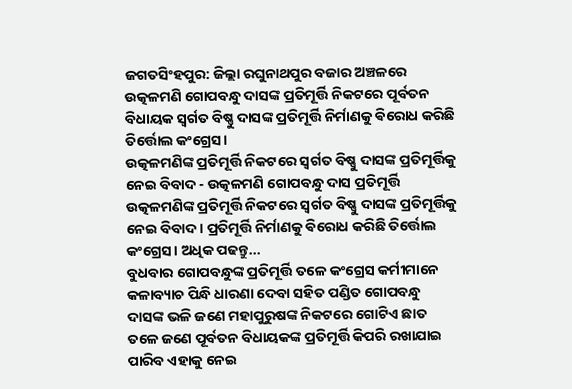ଜଗତସିଂହପୁର: ଜିଲ୍ଲା ରଘୁନାଥପୁର ବଜାର ଅଞ୍ଚଳରେ ଉତ୍କଳମଣି ଗୋପବନ୍ଧୁ ଦାସଙ୍କ ପ୍ରତିମୂର୍ତ୍ତି ନିକଟରେ ପୂର୍ବତନ ବିଧାୟକ ସ୍ବର୍ଗତ ବିଷ୍ଣୁ ଦାସଙ୍କ ପ୍ରତିମୂର୍ତ୍ତି ନିର୍ମାଣକୁ ଵିରୋଧ କରିଛି ତିର୍ତ୍ତୋଲ କଂଗ୍ରେସ।
ଉତ୍କଳମଣିଙ୍କ ପ୍ରତିମୂର୍ତ୍ତି ନିକଟରେ ସ୍ବର୍ଗତ ବିଷ୍ଣୁ ଦାସଙ୍କ ପ୍ରତିମୂର୍ତ୍ତିକୁ ନେଇ ବିବାଦ - ଉତ୍କଳମଣି ଗୋପବନ୍ଧୁ ଦାସ ପ୍ରତିମୂର୍ତ୍ତି
ଉତ୍କଳମଣିଙ୍କ ପ୍ରତିମୂର୍ତ୍ତି ନିକଟରେ ସ୍ବର୍ଗତ ବିଷ୍ଣୁ ଦାସଙ୍କ ପ୍ରତିମୂର୍ତ୍ତିକୁ ନେଇ ବିବାଦ । ପ୍ରତିମୂର୍ତ୍ତି ନିର୍ମାଣକୁ ଵିରୋଧ କରିଛି ତିର୍ତ୍ତୋଲ କଂଗ୍ରେସ। ଅଧିକ ପଢନ୍ତୁ...
ବୁଧବାର ଗୋପବନ୍ଧୁଙ୍କ ପ୍ରତିମୂର୍ତ୍ତି ତଳେ କଂଗ୍ରେସ କର୍ମୀମାନେ କଳାବ୍ୟାଚ ପିନ୍ଧି ଧାରଣା ଦେବା ସହିତ ପଣ୍ଡିତ ଗୋପବନ୍ଧୁ ଦାସଙ୍କ ଭଳି ଜଣେ ମହାପୁରୁଷଙ୍କ ନିକଟରେ ଗୋଟିଏ ଛାତ ତଳେ ଜଣେ ପୂର୍ବତନ ବିଧାୟକଙ୍କ ପ୍ରତିମୂର୍ତ୍ତି କିପରି ରଖାଯାଇ ପାରିବ ଏହାକୁ ନେଇ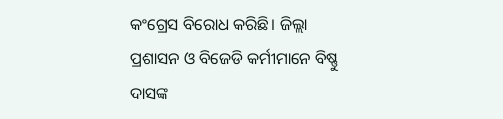କଂଗ୍ରେସ ବିରୋଧ କରିଛି। ଜିଲ୍ଲା ପ୍ରଶାସନ ଓ ବିଜେଡି କର୍ମୀମାନେ ବିଷ୍ଣୁ ଦାସଙ୍କ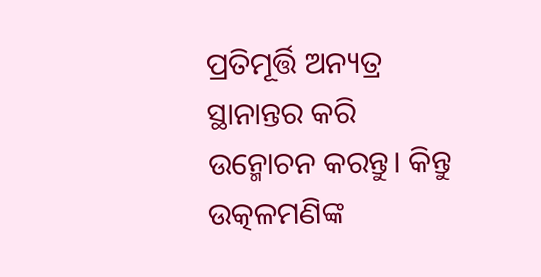ପ୍ରତିମୂର୍ତ୍ତି ଅନ୍ୟତ୍ର ସ୍ଥାନାନ୍ତର କରି ଉନ୍ମୋଚନ କରନ୍ତୁ। କିନ୍ତୁ ଉତ୍କଳମଣିଙ୍କ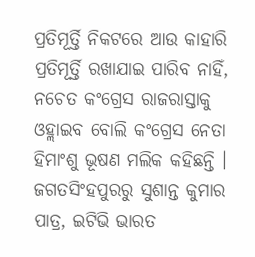ପ୍ରତିମୂର୍ତ୍ତି ନିକଟରେ ଆଉ କାହାରି ପ୍ରତିମୂର୍ତ୍ତି ରଖାଯାଇ ପାରିବ ନାହିଁ, ନଚେତ କଂଗ୍ରେସ ରାଜରାସ୍ତାକୁ ଓହ୍ଲାଇବ ବୋଲି କଂଗ୍ରେସ ନେତା ହିମାଂଶୁ ଭୂଷଣ ମଲିକ କହିଛନ୍ତି ।
ଜଗତସିଂହପୁରରୁ ସୁଶାନ୍ତ କୁମାର ପାତ୍ର, ଇଟିଭି ଭାରତ